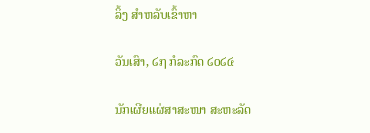ລິ້ງ ສຳຫລັບເຂົ້າຫາ

ວັນເສົາ, ໒໗ ກໍລະກົດ ໒໐໒໔

ນັກເຜີຍແຜ່ສາສະໜາ ສະຫະລັດ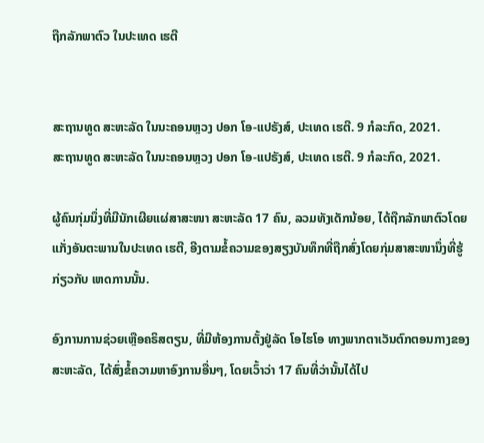ຖືກລັກພາຕົວ ໃນປະເທດ ເຮຕີ


ສະຖານທູດ ສະຫະລັດ ໃນນະຄອນຫຼວງ ປອກ ໂອ-ແປຣັງສ໌, ປະເທດ ເຮຕີ. 9 ກໍລະກົດ, 2021.
ສະຖານທູດ ສະຫະລັດ ໃນນະຄອນຫຼວງ ປອກ ໂອ-ແປຣັງສ໌, ປະເທດ ເຮຕີ. 9 ກໍລະກົດ, 2021.

ຜູ້ຄົນກຸ່ມນຶ່ງທີ່ມີນັກເຜີຍແຜ່ສາສະໜາ ສະຫະລັດ 17 ຄົນ, ລວມທັງເດັກນ້ອຍ, ໄດ້ຖືກລັກພາຕົວໂດຍແກັ່ງອັນຕະພານໃນປະເທດ ເຮຕີ, ອີງຕາມຂໍ້ຄວາມຂອງສຽງບັນທຶກທີ່ຖືກສົ່ງໂດຍກຸ່ມສາສະໜານຶ່ງທີ່ຮູ້ ກ່ຽວກັບ ເຫດການນັ້ນ.

ອົງການການຊ່ວຍເຫຼືອຄຣິສຕຽນ, ທີ່ມີຫ້ອງການຕັ້ງຢູ່ລັດ ໂອໄຮໂອ ທາງພາກຕາເວັນຕົກຕອນກາງຂອງ ສະຫະລັດ, ໄດ້ສົ່ງຂໍ້ຄວາມຫາອົງການອື່ນໆ, ໂດຍເວົ້າວ່າ 17 ຄົນທີ່ວ່ານັ້ນໄດ້ໄປ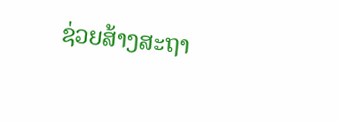ຊ່ວຍສ້າງສະຖາ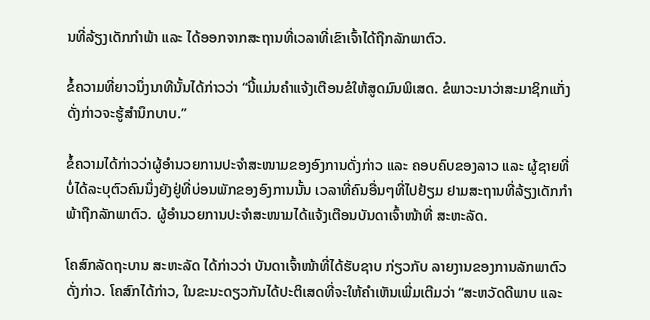ນທີ່ລ້ຽງເດັກກຳພ້າ ແລະ ໄດ້ອອກຈາກສະຖານທີ່ເວລາທີ່ເຂົາເຈົ້າໄດ້ຖືກລັກພາຕົວ.

ຂໍ້ຄວາມທີ່ຍາວນຶ່ງນາທີນັ້ນໄດ້ກ່າວວ່າ “ນີ້ແມ່ນຄຳແຈ້ງເຕືອນຂໍໃຫ້ສູດມົນພິເສດ. ຂໍພາວະນາວ່າສະມາຊິກແກັ່ງດັ່ງກ່າວຈະຮູ້ສຳນຶກບາບ.”

ຂໍ້ຄວາມໄດ້ກ່າວວ່າຜູ້ອຳນວຍການປະຈຳສະໜາມຂອງອົງການດັ່ງກ່າວ ແລະ ຄອບຄົບຂອງລາວ ແລະ ຜູ້ຊາຍທີ່ບໍ່ໄດ້ລະບຸຕົວຄົນນຶ່ງຍັງຢູ່ທີ່ບ່ອນພັກຂອງອົງການນັ້ນ ເວລາທີ່ຄົນອື່ນໆທີ່ໄປຢ້ຽມ ຢາມສະຖານທີ່ລ້ຽງເດັກກຳພ້າຖືກລັກພາຕົວ. ຜູ້ອຳນວຍການປະຈຳສະໜາມໄດ້ແຈ້ງເຕືອນບັນດາເຈົ້າໜ້າທີ່ ສະຫະລັດ.

ໂຄສົກລັດຖະບານ ສະຫະລັດ ໄດ້ກ່າວວ່າ ບັນດາເຈົ້າໜ້າທີ່ໄດ້ຮັບຊາບ ກ່ຽວກັບ ລາຍງານຂອງການລັກພາຕົວດັ່ງກ່າວ. ໂຄສົກໄດ້ກ່າວ, ໃນຂະນະດຽວກັນໄດ້ປະຕິເສດທີ່ຈະໃຫ້ຄຳເຫັນເພີ່ມເຕີມວ່າ “ສະຫວັດດີພາບ ແລະ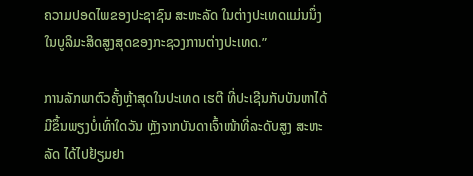ຄວາມປອດໄພຂອງປະຊາຊົນ ສະຫະລັດ ໃນຕ່າງປະເທດແມ່ນນຶ່ງໃນບູລິມະສິດສູງສຸດຂອງກະຊວງການຕ່າງປະເທດ.”

ການລັກພາຕົວຄັ້ງຫຼ້າສຸດໃນປະເທດ ເຮຕີ ທີ່ປະເຊີນກັບບັນຫາໄດ້ມີຂຶ້ນພຽງບໍ່ເທົ່າໃດວັນ ຫຼັງຈາກບັນດາເຈົ້າໜ້າທີ່ລະດັບສູງ ສະຫະລັດ ໄດ້ໄປຢ້ຽມຢາ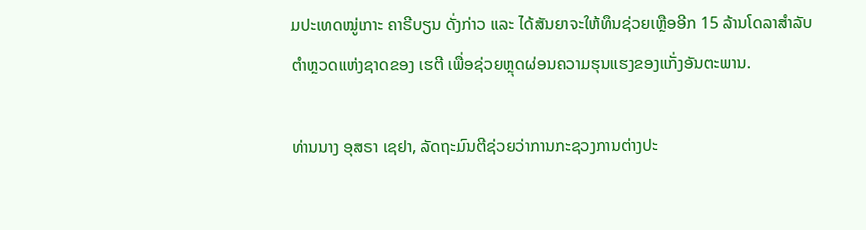ມປະເທດໝູ່ເກາະ ຄາຣີບຽນ ດັ່ງກ່າວ ແລະ ໄດ້ສັນຍາຈະໃຫ້ທຶນຊ່ວຍເຫຼືອອີກ 15 ລ້ານໂດລາສຳລັບຕຳຫຼວດແຫ່ງຊາດຂອງ ເຮຕີ ເພື່ອຊ່ວຍຫຼຸດຜ່ອນຄວາມຮຸນແຮງຂອງແກັ່ງອັນຕະພານ.

ທ່ານນາງ ອຸສຣາ ເຊຢາ, ລັດຖະມົນຕີຊ່ວຍວ່າການກະຊວງການຕ່າງປະ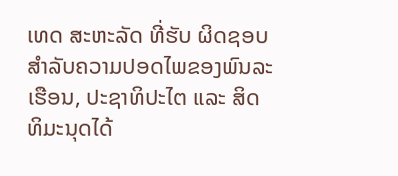ເທດ ສະຫະລັດ ທີ່ຮັບ ຜິດຊອບສຳລັບຄວາມປອດໄພຂອງພົນລະເຮືອນ, ປະຊາທິປະໄຕ ແລະ ສິດທິມະນຸດໄດ້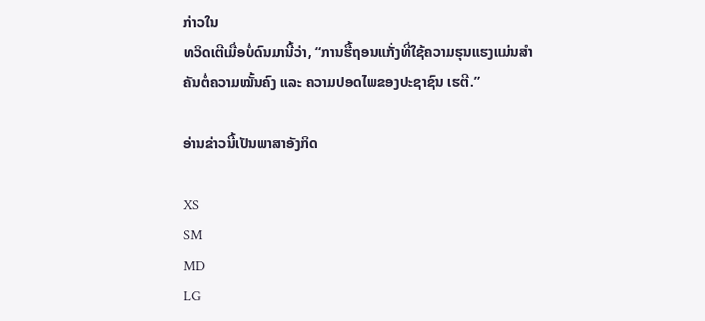ກ່າວໃນ
ທວິດເຕີເມື່ອບໍ່ດົນມານີ້ວ່າ, “ການຮື້ຖອນແກັ່ງທີ່ໃຊ້ຄວາມຮຸນແຮງແມ່ນສຳຄັນຕໍ່ຄວາມໝັ້ນຄົງ ແລະ ຄວາມປອດໄພຂອງປະຊາຊົນ ເຮຕີ.”

ອ່ານຂ່າວນີ້ເປັນພາສາອັງກິດ

XS
SM
MD
LG